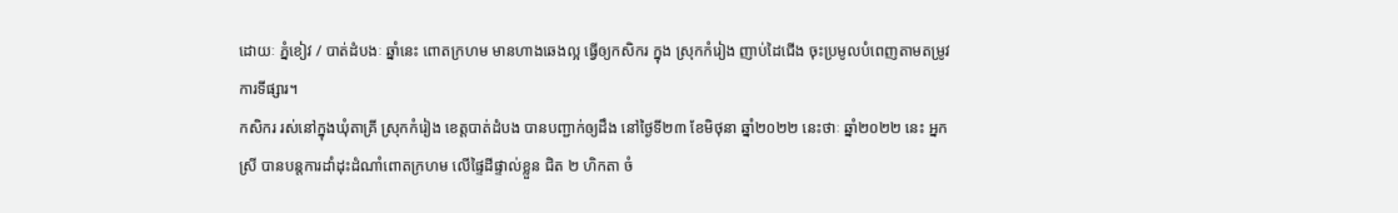ដោយៈ ភ្នំខៀវ / បាត់ដំបងៈ ឆ្នាំនេះ ពោតក្រហម មានហាងឆេងល្អ ធ្វើឲ្យកសិករ ក្នុង ស្រុកកំរៀង ញាប់ដៃជើង ចុះប្រមូលបំពេញតាមតម្រូវការទីផ្សារ។
កសិករ រស់នៅក្នុងឃុំតាគ្រី ស្រុកកំរៀង ខេត្តបាត់ដំបង បានបញ្ជាក់ឲ្យដឹង នៅថ្ងៃទី២៣ ខែមិថុនា ឆ្នាំ២០២២ នេះថាៈ ឆ្នាំ២០២២ នេះ អ្នកស្រី បានបន្តការដាំដុះដំណាំពោតក្រហម លើផ្ទៃដីផ្ទាល់ខ្លួន ជិត ២ ហិកតា ចំ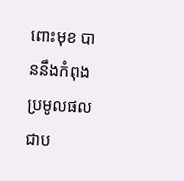ពោះមុខ បាននឹងកំពុងប្រមូលផល ជាប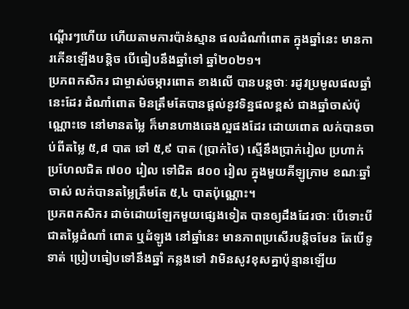ណ្តើរៗហើយ ហើយតាមការប៉ាន់ស្មាន ផលដំណាំពោត ក្នុងឆ្នាំនេះ មានការកើនឡើងបន្តិច បើធៀបនឹងឆ្នាំទៅ ឆ្នាំ២០២១។
ប្រភពកសិករ ជាម្ចាស់ចម្ការពោត ខាងលើ បានបន្តថាៈ រដូវប្រមូលផលឆ្នាំនេះដែរ ដំណាំពោត មិនត្រឹមតែបានផ្តល់នូវទិន្នផលខ្ពស់ ជាងឆ្នាំចាស់ប៉ុណ្ណោះទេ នៅមានតម្លៃ ក៏មានហាងឆេងល្អផងដែរ ដោយពោត លក់បានចាប់ពីតម្លៃ ៥,៨ បាត ទៅ ៥,៩ បាត (ប្រាក់ថៃ) ស្មើនឹងប្រាក់រៀល ប្រហាក់ប្រហែលជិត ៧០០ រៀល ទៅជិត ៨០០ រៀល ក្នុងមួយគីឡូក្រាម ខណៈឆ្នាំចាស់ លក់បានតម្លៃត្រឹមតែ ៥,៤ បាតប៉ុណ្ណោះ។
ប្រភពកសិករ ដាច់ដោយឡែកមួយផ្សេងទៀត បានឲ្យដឹងដែរថាៈ បើទោះបីជាតម្លៃដំណាំ ពោត ឬដំឡូង នៅឆ្នាំនេះ មានភាពប្រសើរបន្តិចមែន តែបើទូទាត់ ប្រៀបធៀបទៅនឹងឆ្នាំ កន្លងទៅ វាមិនសូវខុសគ្នាប៉ុន្មានឡើយ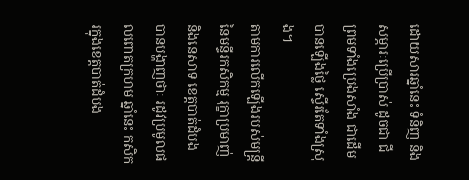ដោយសារឆ្នាំនេះ ទំនិញ និងសម្ភារៈប្រើប្រាស់ ដូចជា ជី ព្រមទាំងប្រេងសាំង ជាដើម បានឡើងថ្លៃ ស្ទើរតែទាំងស្រុង។
តាមការលើកឡើងរបស់មន្ត្រី នៃមន្ទីរកសិកម្ម រុក្ខាប្រមាញ់ និងនេសាទ ខេត្តបាត់ដំបង បានបង្ហាញថាៈ រដូវប្រមូលផលពោតក្រហម ឆ្នាំនេះ កសិករក្នុងខេត្តបាត់ដំបង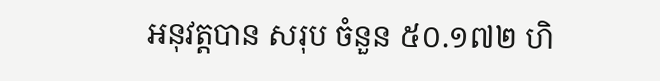អនុវត្តបាន សរុប ចំនួន ៥០.១៧២ ហិ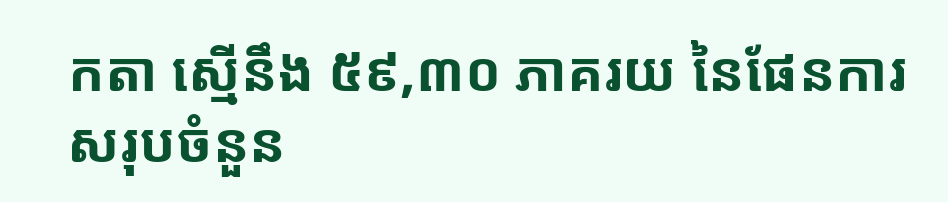កតា ស្មើនឹង ៥៩,៣០ ភាគរយ នៃផែនការសរុបចំនួន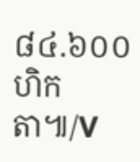៨៤.៦០០ ហិកតា៕/V